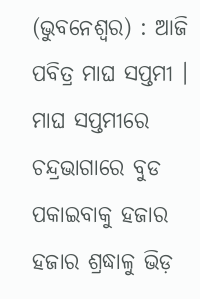(ଭୁବନେଶ୍ୱର) : ଆଜି ପବିତ୍ର ମାଘ ସପ୍ତମୀ । ମାଘ ସପ୍ତମୀରେ ଚନ୍ଦ୍ରଭାଗାରେ ବୁଡ ପକାଇବାକୁ ହଜାର ହଜାର ଶ୍ରଦ୍ଧାଳୁ ଭିଡ଼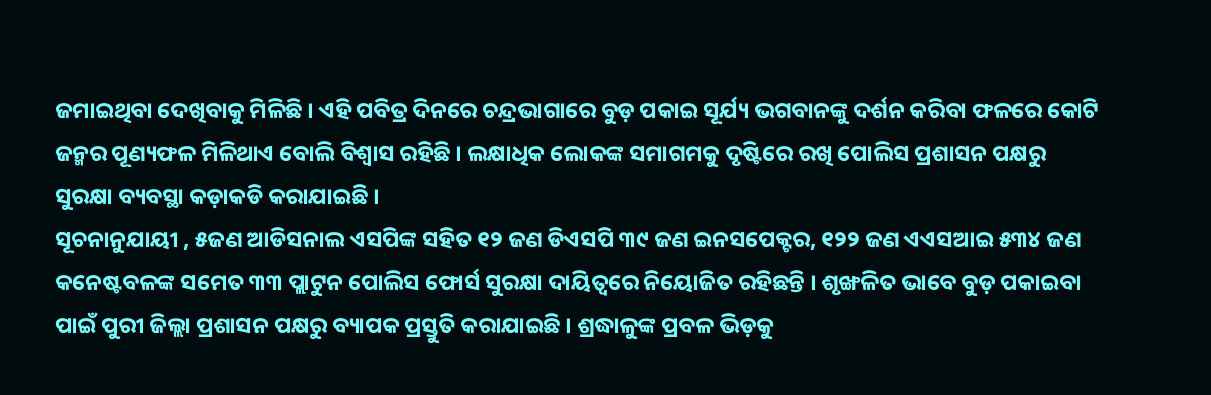ଜମାଇଥିବା ଦେଖିବାକୁ ମିଳିଛି । ଏହି ପବିତ୍ର ଦିନରେ ଚନ୍ଦ୍ରଭାଗାରେ ବୁଡ଼ ପକାଇ ସୂର୍ଯ୍ୟ ଭଗବାନଙ୍କୁ ଦର୍ଶନ କରିବା ଫଳରେ କୋଟି ଜନ୍ମର ପୂଣ୍ୟଫଳ ମିଳିଥାଏ ବୋଲି ବିଶ୍ୱାସ ରହିଛି । ଲକ୍ଷାଧିକ ଲୋକଙ୍କ ସମାଗମକୁ ଦୃଷ୍ଟିରେ ରଖି ପୋଲିସ ପ୍ରଶାସନ ପକ୍ଷରୁ ସୁରକ୍ଷା ବ୍ୟବସ୍ଥା କଡ଼ାକଡି କରାଯାଇଛି ।
ସୂଚନାନୁଯାୟୀ , ୫ଜଣ ଆଡିସନାଲ ଏସପିଙ୍କ ସହିତ ୧୨ ଜଣ ଡିଏସପି ୩୯ ଜଣ ଇନସପେକ୍ଟର, ୧୨୨ ଜଣ ଏଏସଆଇ ୫୩୪ ଜଣ କନେଷ୍ଟବଳଙ୍କ ସମେତ ୩୩ ପ୍ଲାଟୁନ ପୋଲିସ ଫୋର୍ସ ସୁରକ୍ଷା ଦାୟିତ୍ୱରେ ନିୟୋଜିତ ରହିଛନ୍ତି । ଶୃଙ୍ଖଳିତ ଭାବେ ବୁଡ଼ ପକାଇବା ପାଇଁ ପୁରୀ ଜିଲ୍ଲା ପ୍ରଶାସନ ପକ୍ଷରୁ ବ୍ୟାପକ ପ୍ରସ୍ତୁତି କରାଯାଇଛି । ଶ୍ରଦ୍ଧାଳୁଙ୍କ ପ୍ରବଳ ଭିଡ଼କୁ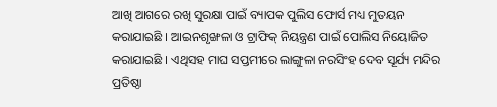ଆଖି ଆଗରେ ରଖି ସୁରକ୍ଷା ପାଇଁ ବ୍ୟାପକ ପୁଲିସ ଫୋର୍ସ ମଧ୍ୟ ମୁତୟନ କରାଯାଇଛି । ଆଇନଶୃଙ୍ଖଳା ଓ ଟ୍ରାଫିକ୍ ନିୟନ୍ତ୍ରଣ ପାଇଁ ପୋଲିସ ନିୟୋଜିତ କରାଯାଇଛି । ଏଥିସହ ମାଘ ସପ୍ତମୀରେ ଲାଙ୍ଗୁଳା ନରସିଂହ ଦେବ ସୂର୍ଯ୍ୟ ମନ୍ଦିର ପ୍ରତିଷ୍ଠା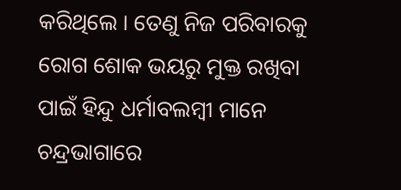କରିଥିଲେ । ତେଣୁ ନିଜ ପରିବାରକୁ ରୋଗ ଶୋକ ଭୟରୁ ମୁକ୍ତ ରଖିବା ପାଇଁ ହିନ୍ଦୁ ଧର୍ମାବଲମ୍ବୀ ମାନେ ଚନ୍ଦ୍ରଭାଗାରେ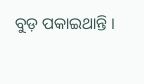ବୁଡ଼ ପକାଇଥାନ୍ତି ।